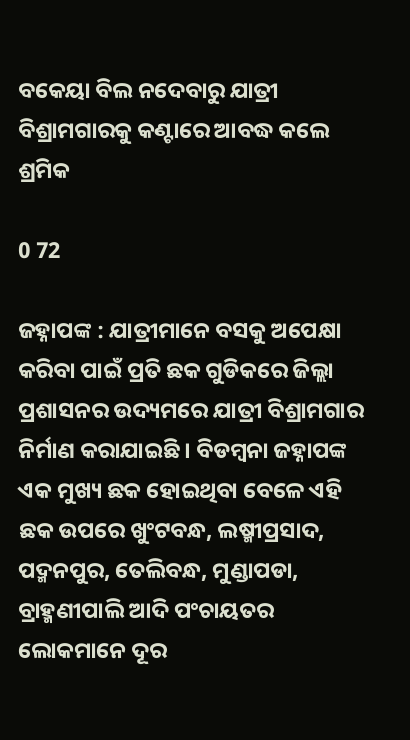ବକେୟା ବିଲ ନଦେବାରୁ ଯାତ୍ରୀ ବିଶ୍ରାମଗାରକୁ କଣ୍ଟାରେ ଆବଦ୍ଧ କଲେ ଶ୍ରମିକ

0 72

ଜହ୍ନାପଙ୍କ : ଯାତ୍ରୀମାନେ ବସକୁ ଅପେକ୍ଷା କରିବା ପାଇଁ ପ୍ରତି ଛକ ଗୁଡିକରେ ଜିଲ୍ଲା ପ୍ରଶାସନର ଉଦ୍ୟମରେ ଯାତ୍ରୀ ବିଶ୍ରାମଗାର ନିର୍ମାଣ କରାଯାଇଛି । ବିଡମ୍ବନା ଜହ୍ନାପଙ୍କ ଏକ ମୁଖ୍ୟ ଛକ ହୋଇଥିବା ବେଳେ ଏହି ଛକ ଉପରେ ଖୁଂଟବନ୍ଧ, ଲଷ୍ମୀପ୍ରସାଦ, ପଦ୍ମନପୁର, ତେଲିବନ୍ଧ, ମୁଣ୍ଡାପଡା, ବ୍ରାହ୍ମଣୀପାଲି ଆଦି ପଂଚାୟତର ଲୋକମାନେ ଦୂର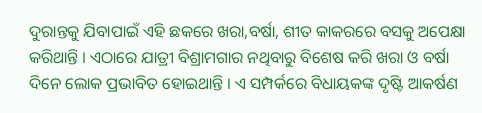ଦୁରାନ୍ତକୁ ଯିବାପାଇଁ ଏହି ଛକରେ ଖରା,ବର୍ଷା, ଶୀତ କାକରରେ ବସକୁ ଅପେକ୍ଷା କରିଥାନ୍ତି । ଏଠାରେ ଯାତ୍ରୀ ବିଶ୍ରାମଗାର ନଥିବାରୁ ବିଶେଷ କରି ଖରା ଓ ବର୍ଷା ଦିନେ ଲୋକ ପ୍ରଭାବିତ ହୋଇଥାନ୍ତି । ଏ ସମ୍ପର୍କରେ ବିଧାୟକଙ୍କ ଦୃଷ୍ଟି ଆକର୍ଷଣ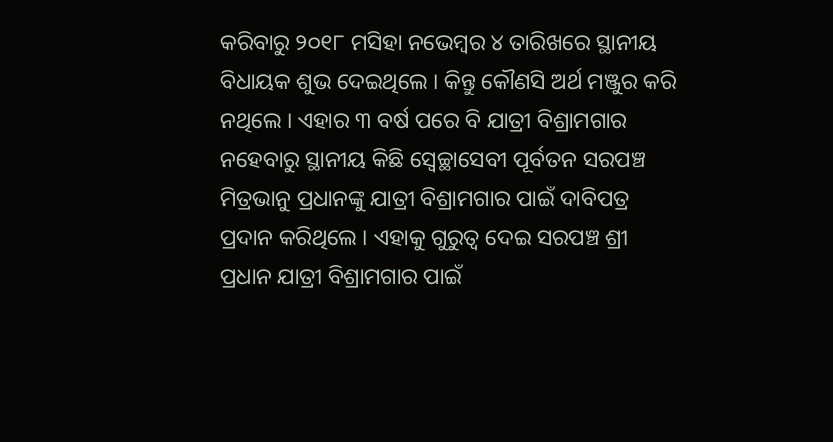କରିବାରୁ ୨୦୧୮ ମସିହା ନଭେମ୍ବର ୪ ତାରିଖରେ ସ୍ଥାନୀୟ ବିଧାୟକ ଶୁଭ ଦେଇଥିଲେ । କିନ୍ତୁ କୌଣସି ଅର୍ଥ ମଞ୍ଜୁର କରି ନଥିଲେ । ଏହାର ୩ ବର୍ଷ ପରେ ବି ଯାତ୍ରୀ ବିଶ୍ରାମଗାର ନହେବାରୁ ସ୍ଥାନୀୟ କିଛି ସ୍ୱେଚ୍ଛାସେବୀ ପୂର୍ବତନ ସରପଞ୍ଚ ମିତ୍ରଭାନୁ ପ୍ରଧାନଙ୍କୁ ଯାତ୍ରୀ ବିଶ୍ରାମଗାର ପାଇଁ ଦାବିପତ୍ର ପ୍ରଦାନ କରିଥିଲେ । ଏହାକୁ ଗୁରୁତ୍ୱ ଦେଇ ସରପଞ୍ଚ ଶ୍ରୀ ପ୍ରଧାନ ଯାତ୍ରୀ ବିଶ୍ରାମଗାର ପାଇଁ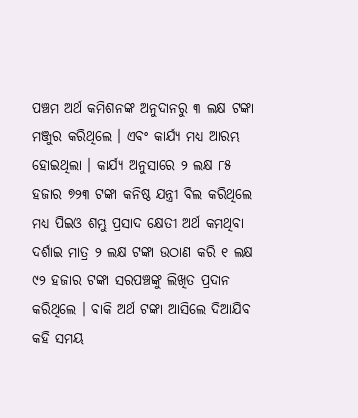ପଞ୍ଚମ ଅର୍ଥ କମିଶନଙ୍କ ଅନୁଦାନରୁ ୩ ଲକ୍ଷ ଟଙ୍କା ମଞ୍ଜୁର କରିଥିଲେ । ଏବଂ କାର୍ଯ୍ୟ ମଧ୍ୟ ଆରମ୍ଭ ହୋଇଥିଲା । କାର୍ଯ୍ୟ ଅନୁସାରେ ୨ ଲକ୍ଷ ୮୫ ହଜାର ୭୨୩ ଟଙ୍କା କନିଷ୍ଠ ଯନ୍ତ୍ରୀ ବିଲ କରିଥିଲେ ମଧ୍ୟ ପିଇଓ ଶମ୍ଭୁ ପ୍ରସାଦ କ୍ଷେତୀ ଅର୍ଥ କମଥିବା ଦର୍ଶାଇ ମାତ୍ର ୨ ଲକ୍ଷ ଟଙ୍କା ଉଠାଣ କରି ୧ ଲକ୍ଷ ୯୨ ହଜାର ଟଙ୍କା ସରପଞ୍ଚଙ୍କୁ ଲିଖିତ ପ୍ରଦାନ କରିଥିଲେ । ବାକି ଅର୍ଥ ଟଙ୍କା ଆସିଲେ ଦିଆଯିବ କହି ସମୟ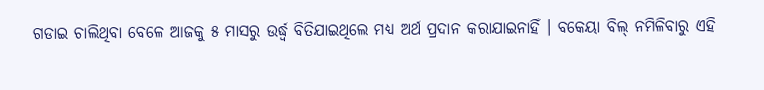ଗଡାଇ ଚାଲିଥିବା ବେଳେ ଆଜକୁ ୫ ମାସରୁ ଉର୍ଦ୍ଧ୍ୱ ବିତିଯାଇଥିଲେ ମଧ୍ୟ ଅର୍ଥ ପ୍ରଦାନ କରାଯାଇନାହିଁ । ବକେୟା ବିଲ୍‌ ନମିଳିବାରୁ ଏହି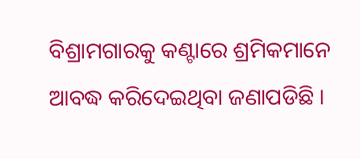ବିଶ୍ରାମଗାରକୁ କଣ୍ଟାରେ ଶ୍ରମିକମାନେ ଆବଦ୍ଧ କରିଦେଇଥିବା ଜଣାପଡିଛି ।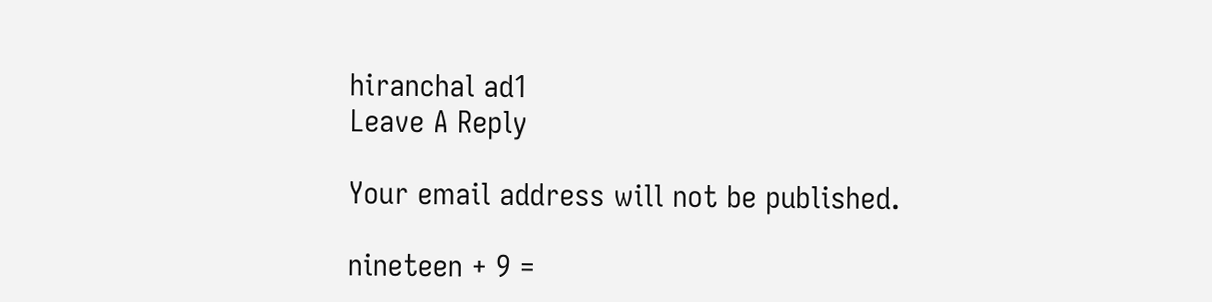hiranchal ad1
Leave A Reply

Your email address will not be published.

nineteen + 9 =